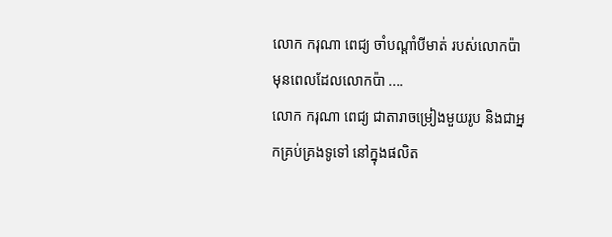លោក ករុណា ពេជ្យ ចាំបណ្តាំបីមាត់ របស់លោកប៉ា មុនពេលដែលលោកប៉ា ....
លោក ករុណា ពេជ្យ ជាតារាចម្រៀងមួយរូប និងជាអ្នកគ្រប់គ្រងទូទៅ នៅក្នុងផលិត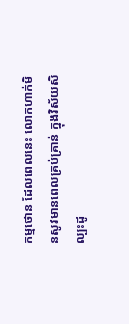កម្មថោន ដែលពេលនេះ លោកហាក់មិនសូវមានពេលគ្រប់គ្រាន់ ក្នុងវិស័យសិល្បះដូ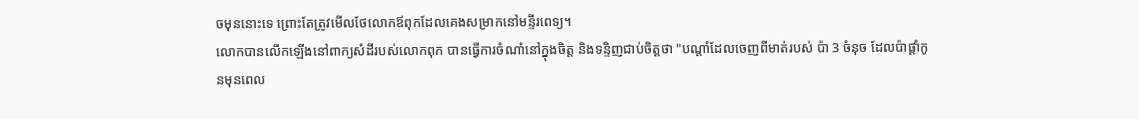ចមុននោះទេ ព្រោះតែត្រូវមើលថែលោកឪពុកដែលគេងសម្រាកនៅមន្ទីរពេទ្យ។
លោកបានលើកឡើងនៅពាក្យសំដីរបស់លោកពុក បានធ្វើការចំណាំនៅក្នុងចិត្ត និងទន្ទិញជាប់ចិត្តថា "បណ្តាំដែលចេញពីមាត់របស់ ប៉ា 3 ចំនុច ដែលប៉ាផ្តាំកូនមុនពេល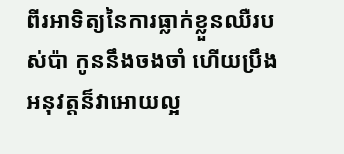ពីរអាទិត្យនៃការធ្លាក់ខ្លួនឈឺរបស់ប៉ា កូននឹងចងចាំ ហើយប្រឹងអនុវត្តន៏វាអោយល្អ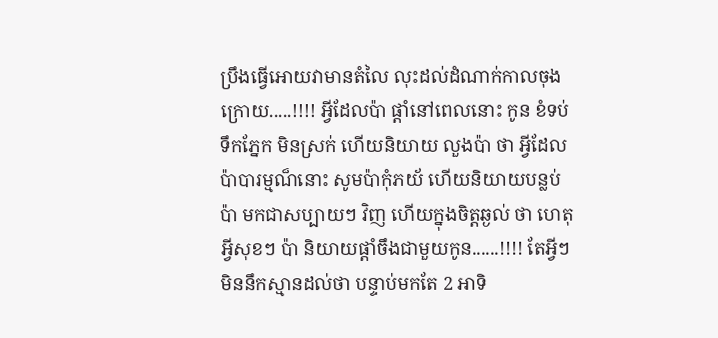ប្រឹងធ្វើអោយវាមានតំលៃ លុះដល់ដំណាក់កាលចុងក្រោយ.....!!!! អ្វីដែលប៉ា ផ្តាំនៅពេលនោះ កូន ខំទប់ទឹកភ្នែក មិនស្រក់ ហើយនិយាយ លួងប៉ា ថា អ្វីដែលប៉ាបារម្មណ៏នោះ សូមប៉ាកុំភយ័ ហើយនិយាយបន្លប់ប៉ា មកជាសប្បាយៗ វិញ ហើយក្នុងចិត្តឆ្ងល់ ថា ហេតុអ្វីសុខៗ ប៉ា និយាយផ្តាំចឹងជាមួយកូន......!!!! តែអ្វីៗ មិននឹកស្មានដល់ថា បន្ទាប់មកតែ 2 អាទិ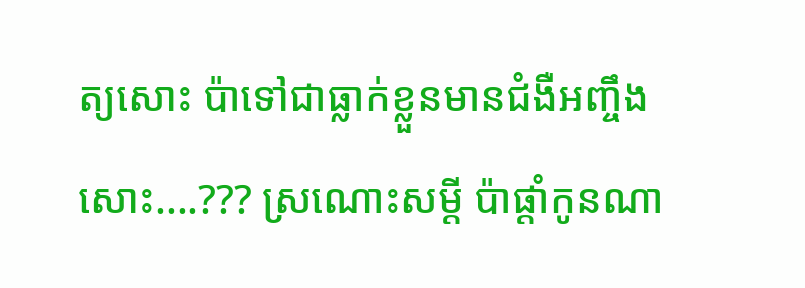ត្យសោះ ប៉ាទៅជាធ្លាក់ខ្លួនមានជំងឺអញ្ចឹងសោះ....??? ស្រណោះសម្តី ប៉ាផ្តាំកូនណា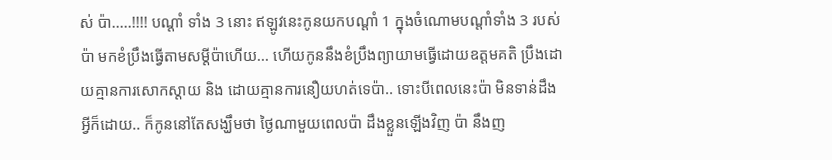ស់ ប៉ា.....!!!! បណ្តាំ ទាំង 3 នោះ ឥឡូវនេះកូនយកបណ្តាំ 1 ក្នុងចំណោមបណ្តាំទាំង 3 របស់ប៉ា មកខំប្រឹងធ្វើតាមសម្តីប៉ាហើយ... ហើយកូននឹងខំប្រឹងព្យាយាមធ្វើដោយឧត្តមគតិ ប្រឹងដោយគ្មានការសោកស្តាយ និង ដោយគ្មានការនឿយហត់ទេប៉ា.. ទោះបីពេលនេះប៉ា មិនទាន់ដឹងអ្វីក៏ដោយ.. ក៏កូននៅតែសង្ឃឹមថា ថ្ងៃណាមួយពេលប៉ា ដឹងខ្លួនឡើងវិញ ប៉ា នឹងញ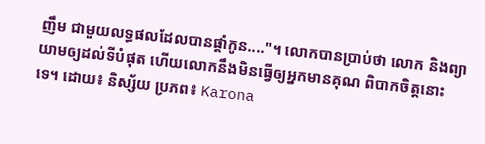ញឹម ជាមួយលទ្ធផលដែលបានផ្តាំកូន...."។ លោកបានប្រាប់ថា លោក និងព្យាយាមឲ្យដល់ទីបំផុត ហើយលោកនឹងមិនធ្វើឲ្យអ្នកមានគុណ ពិបាកចិត្តនោះទេ។ ដោយ៖ និស្ស័យ ប្រភព៖ Karona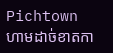Pichtown
ហាមដាច់ខាតកា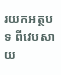រយកអត្ថបទ ពីវេបសាយ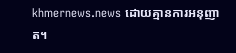khmernews.news ដោយគ្មានការអនុញាត។